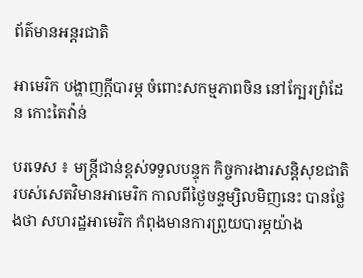ព័ត៌មានអន្តរជាតិ

អាមេរិក បង្ហាញក្តីបារម្ភ ចំពោះសកម្មភាពចិន នៅក្បែរព្រំដែន កោះតៃវ៉ាន់

បរទេស ៖ មន្ត្រីជាន់ខ្ពស់ទទួលបន្ទុក កិច្ចការងារសន្តិសុខជាតិ របស់សេតវិមានអាមេរិក កាលពីថ្ងៃចន្ទម្សិលមិញនេះ បានថ្លែងថា សហរដ្ឋអាមេរិក កំពុងមានការព្រួយបារម្ភយ៉ាង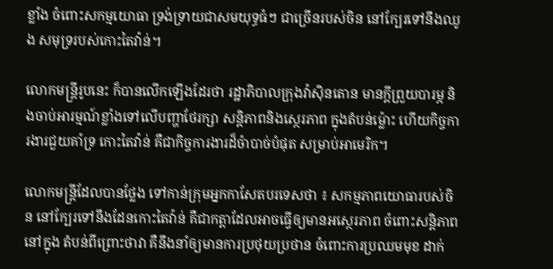ខ្លាំង ចំពោះសកម្មយោធា ទ្រង់ទ្រាយជាសមយុទ្ធធំៗ ជាច្រើនរបស់ចិន នៅក្បែរទៅនឹងឈូង សមុទ្ររបស់កោះតៃវ៉ាន់។

លោកមន្ត្រីរូបនេះ ក៏បានលើកឡើងដែរថា រដ្ឋាភិបាលក្រុងវ៉ាស៊ិនតោន មានក្តីព្រួយបារម្ភ និងចាប់អារម្មណ៍ខ្លាំងទៅលើបញ្ហាថែរក្សា សន្តិភាពនិងស្ថេរភាព ក្នុងតំបន់ម្ល៉ោះ ហើយកិច្ចការងារជួយគាំទ្រ កោះតៃវ៉ាន់ គឺជាកិច្ចការងារដ៏ចំាបាច់បំផុត សម្រាប់អាមេរិក។

លោកមន្ត្រីដែលបានថ្លែង ទៅកាន់ក្រុមអ្នកកាសែតបរទេសថា ៖ សកម្មភាពយោធារបស់ចិន នៅក្បែរទៅនឹងដែនកោះតៃវ៉ាន់ គឺជាកត្តាដែលអាចធ្វើឲ្យមានអស្ថេរភាព ចំពោះសន្តិភាព នៅក្នុង តំបន់ពីព្រោះថាវា គឺនឹងនាំឲ្យមានការប្រថុយប្រថាន ចំពោះការប្រឈមមុខ ដាក់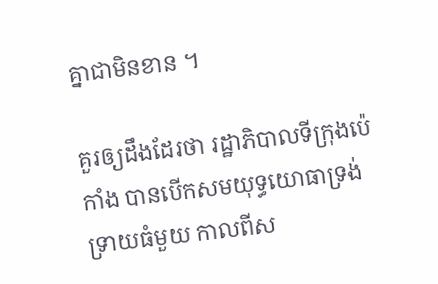គ្នាជាមិនខាន ។

គួរឲ្យដឹងដែរថា រដ្ឋាភិបាលទីក្រុងប៉េកាំង បានបើកសមយុទ្ធយោធាទ្រង់ទ្រាយធំមួយ កាលពីស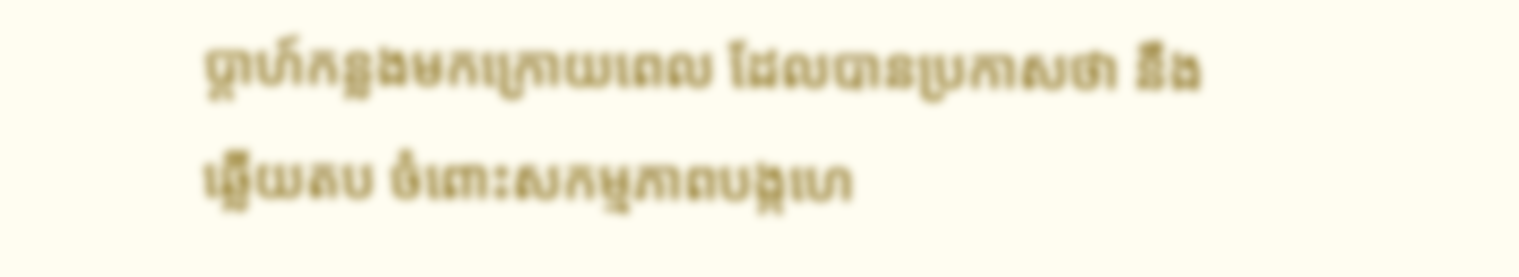ប្តាហ៍កន្លងមកក្រោយពេល ដែលបានប្រកាសថា នឹងឆ្លើយតប ចំពោះសកម្មភាពបង្កហេ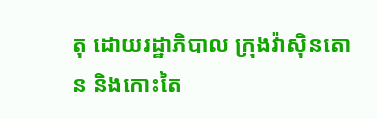តុ ដោយរដ្ឋាភិបាល ក្រុងវ៉ាស៊ិនតោន និងកោះតៃ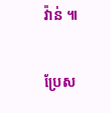វ៉ាន់ ៕

ប្រែស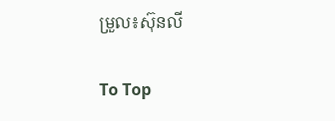ម្រួល៖ស៊ុនលី

To Top